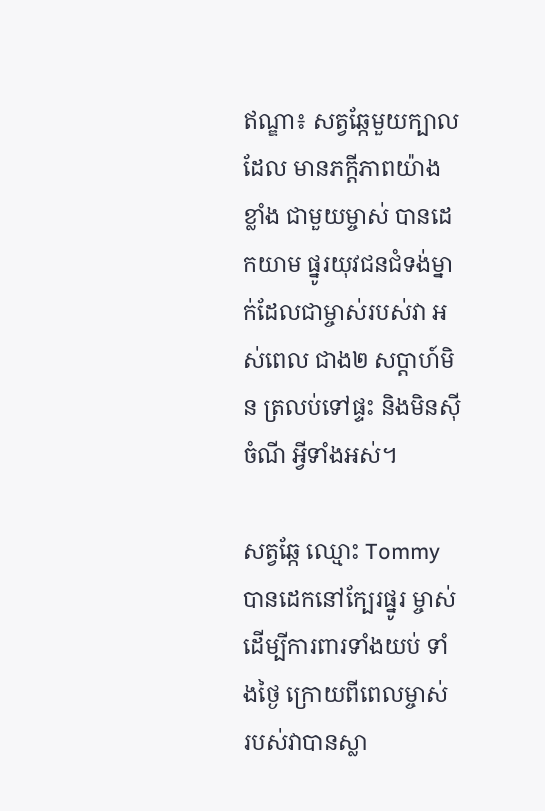ឥណ្ឌា៖ សត្វឆ្កែមួយក្បាលដែល មានភក្តីភាពយ៉ាងខ្លាំង ជាមួយម្ចាស់ បានដេកយាម ផ្នូរយុវជនជំទង់ម្នាក់ដែលជាម្ចាស់របស់វា អស់ពេល ជាង២ សប្តាហ៍មិន ត្រលប់ទៅផ្ទះ និងមិនស៊ីចំណី អ្វីទាំងអស់។

សត្វឆ្កែ ឈ្មោះ Tommy បានដេកនៅក្បែរផ្នូរ ម្ចាស់ដើម្បីការពារទាំងយប់ ទាំងថ្ងៃ ក្រោយពីពេលម្ចាស់ របស់វាបានស្លា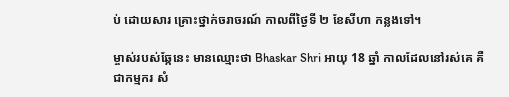ប់ ដោយសារ គ្រោះថ្នាក់ចរាចរណ៍ កាលពីថ្ងៃទី ២ ខែសីហា កន្លងទៅ។

ម្ចាស់របស់ឆ្កែនេះ មានឈ្មោះថា Bhaskar Shri អាយុ 18 ឆ្នាំ កាលដែលនៅរស់គេ គឺជាកម្មករ សំ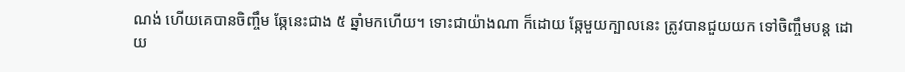ណង់ ហើយគេបានចិញ្ចឹម ឆ្កែនេះជាង ៥ ឆ្នាំមកហើយ។ ទោះជាយ៉ាងណា ក៏ដោយ ឆ្កែមួយក្បាលនេះ ត្រូវបានជួយយក ទៅចិញ្ចឹមបន្ត ដោយ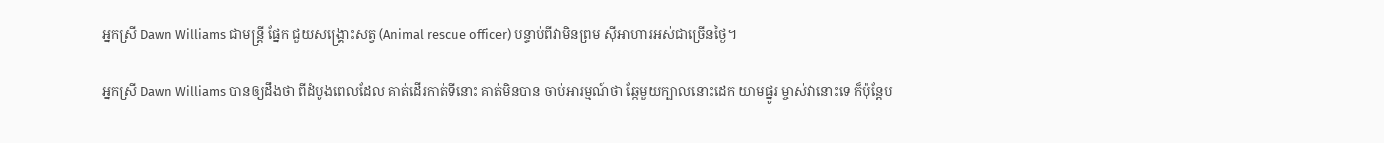អ្នកស្រី Dawn Williams ជាមន្ត្រី ផ្នែក ជួយសង្គ្រោះសត្វ (Animal rescue officer) បន្ទាប់ពីវាមិនព្រម ស៊ីអាហារអស់ជាច្រើនថ្ងៃ។

អ្នកស្រី Dawn Williams បានឲ្យដឹងថា ពីដំបូងពេលដែល គាត់ដើរកាត់ទីនោះ គាត់មិនបាន ចាប់អារម្មណ៍ថា ឆ្កែមួយក្បាលនោះដេក យាមផ្នូរ ម្ចាស់វានោះទេ ក៏ប៉ុន្តែប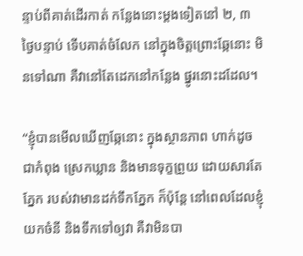ន្ទាប់ពីគាត់ដើរកាត់ កន្លែងនោះម្តងទៀតនៅ ២, ៣ ថ្ងៃបន្ទាប់ ទើបគាត់ចំលែក នៅក្នុងចិត្តព្រោះឆ្កែនោះ មិនទៅណា គឺវានៅតែដេកនៅកន្លែង ផ្នូរនោះដដែល។

“ខ្ញុំបានមើលឃើញឆ្កែនោះ ក្នុងស្ថានភាព ហាក់ដូចជាកំពុង ស្រេកឃ្លាន និងមានទុក្ខព្រួយ ដោយសារតែភ្នែក របស់វាមានដក់ទឹកភ្នែក ក៏ប៉ុន្តែ នៅពេលដែលខ្ញុំយកចំនី និងទឹកទៅឲ្យវា គឺវាមិនបា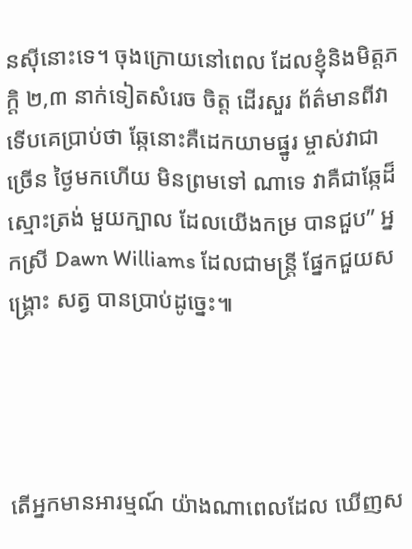នស៊ីនោះទេ។ ចុងក្រោយនៅពេល ដែលខ្ញុំនិងមិត្តភក្តិ ២,៣ នាក់ទៀតសំរេច ចិត្ត ដើរសួរ ព័ត៌មានពីវា ទើបគេប្រាប់ថា ឆ្កែនោះគឺដេកយាមផ្នូរ ម្ចាស់វាជាច្រើន ថ្ងៃមកហើយ មិនព្រមទៅ ណាទេ វាគឺជាឆ្កែដ៏ស្មោះត្រង់ មួយក្បាល ដែលយើងកម្រ បានជួប” អ្នកស្រី Dawn Williams ដែលជាមន្ត្រី ផ្នែកជួយសង្រ្គោះ សត្វ បានប្រាប់ដូច្នេះ៕




តើអ្នកមានអារម្មណ៍ យ៉ាងណាពេលដែល ឃើញស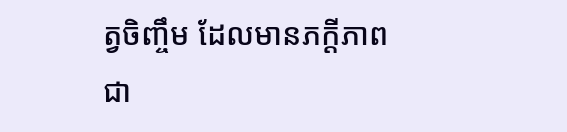ត្វចិញ្ចឹម ដែលមានភក្តីភាពជា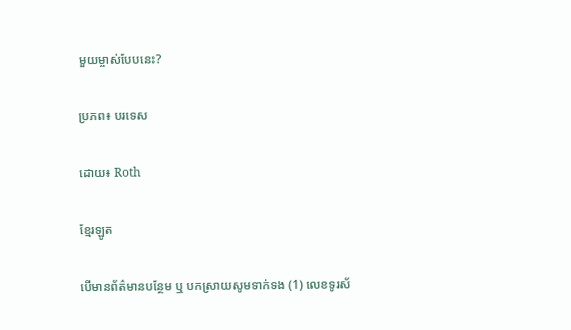មួយម្ចាស់បែបនេះ?

ប្រភព៖ បរទេស

ដោយ៖ Roth

ខ្មែរឡូត

បើមានព័ត៌មានបន្ថែម ឬ បកស្រាយសូមទាក់ទង (1) លេខទូរស័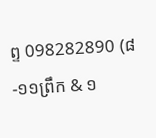ព្ទ 098282890 (៨-១១ព្រឹក & ១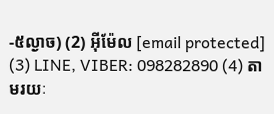-៥ល្ងាច) (2) អ៊ីម៉ែល [email protected] (3) LINE, VIBER: 098282890 (4) តាមរយៈ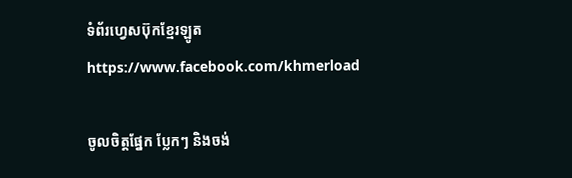ទំព័រហ្វេសប៊ុកខ្មែរឡូត https://www.facebook.com/khmerload

ចូលចិត្តផ្នែក ប្លែកៗ និងចង់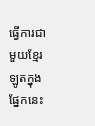ធ្វើការជាមួយខ្មែរឡូតក្នុងផ្នែកនេះ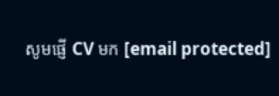សូមផ្ញើ CV មក [email protected]